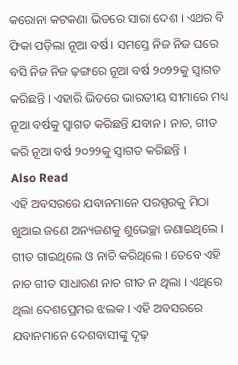କରୋନା କଟକଣା ଭିତରେ ସାରା ଦେଶ । ଏଥର ବି ଫିକା ପଡ଼ିଲା ନୂଆ ବର୍ଷ । ସମସ୍ତେ ନିଜ ନିଜ ଘରେ ବସି ନିଜ ନିଜ ଢ଼ଙ୍ଗରେ ନୂଆ ବର୍ଷ ୨୦୨୨କୁ ସ୍ୱାଗତ କରିଛନ୍ତି । ଏହାରି ଭିତରେ ଭାରତୀୟ ସୀମାରେ ମଧ୍ୟ ନୂଆ ବର୍ଷକୁ ସ୍ୱାଗତ କରିଛନ୍ତି ଯବାନ । ନାଚ, ଗୀତ କରି ନୂଆ ବର୍ଷ ୨୦୨୨କୁ ସ୍ୱାଗତ କରିଛନ୍ତି ।
Also Read
ଏହି ଅବସରରେ ଯବାନମାନେ ପରସ୍ପରକୁ ମିଠା ଖୁଆଇ ଜଣେ ଅନ୍ୟଜଣକୁ ଶୁଭେଚ୍ଛା ଜଣାଇଥିଲେ । ଗୀତ ଗାଇଥିଲେ ଓ ନାଚି କରିଥିଲେ । ତେବେ ଏହି ନାଚ ଗୀତ ସାଧାରଣ ନାଚ ଗୀତ ନ ଥିଲା । ଏଥିରେ ଥିଲା ଦେଶପ୍ରେମର ଝଲକ । ଏହି ଅବସରରେ ଯବାନମାନେ ଦେଶବାସୀଙ୍କୁ ଦୃଢ଼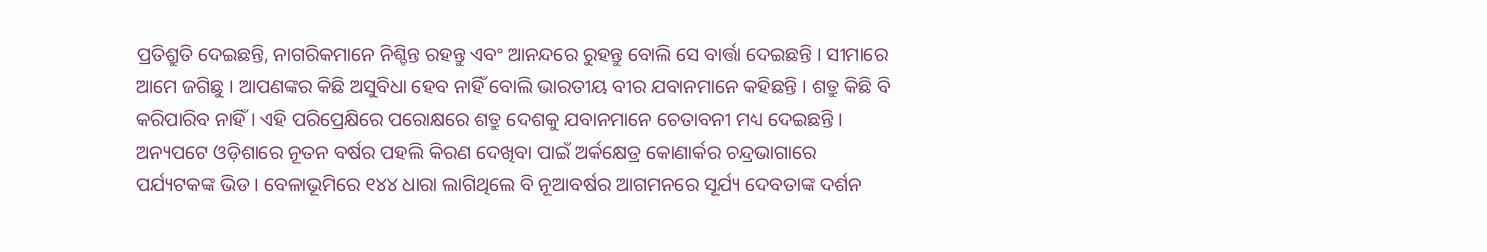ପ୍ରତିଶ୍ରୁତି ଦେଇଛନ୍ତି, ନାଗରିକମାନେ ନିଶ୍ଚିନ୍ତ ରହନ୍ତୁ ଏବଂ ଆନନ୍ଦରେ ରୁହନ୍ତୁ ବୋଲି ସେ ବାର୍ତ୍ତା ଦେଇଛନ୍ତି । ସୀମାରେ ଆମେ ଜଗିଛୁ । ଆପଣଙ୍କର କିଛି ଅସୁବିଧା ହେବ ନାହିଁ ବୋଲି ଭାରତୀୟ ବୀର ଯବାନମାନେ କହିଛନ୍ତି । ଶତ୍ରୁ କିଛି ବି କରିପାରିବ ନାହିଁ । ଏହି ପରିପ୍ରେକ୍ଷିରେ ପରୋକ୍ଷରେ ଶତ୍ରୁ ଦେଶକୁ ଯବାନମାନେ ଚେତାବନୀ ମଧ୍ୟ ଦେଇଛନ୍ତି ।
ଅନ୍ୟପଟେ ଓଡ଼ିଶାରେ ନୂତନ ବର୍ଷର ପହଲି କିରଣ ଦେଖିବା ପାଇଁ ଅର୍କକ୍ଷେତ୍ର କୋଣାର୍କର ଚନ୍ଦ୍ରଭାଗାରେ ପର୍ଯ୍ୟଟକଙ୍କ ଭିଡ । ବେଳାଭୂମିରେ ୧୪୪ ଧାରା ଲାଗିଥିଲେ ବି ନୂଆବର୍ଷର ଆଗମନରେ ସୂର୍ଯ୍ୟ ଦେବତାଙ୍କ ଦର୍ଶନ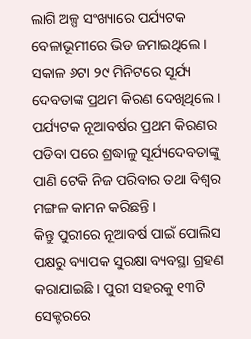ଲାଗି ଅଳ୍ପ ସଂଖ୍ୟାରେ ପର୍ଯ୍ୟଟକ ବେଳାଭୂମୀରେ ଭିଡ ଜମାଇଥିଲେ । ସକାଳ ୬ଟା ୨୯ ମିନିଟରେ ସୂର୍ଯ୍ୟ ଦେବତାଙ୍କ ପ୍ରଥମ କିରଣ ଦେଖିଥିଲେ । ପର୍ଯ୍ୟଟକ ନୂଆବର୍ଷର ପ୍ରଥମ କିରଣର ପଡିବା ପରେ ଶ୍ରଦ୍ଧାଳୁ ସୂର୍ଯ୍ୟଦେବତାଙ୍କୁ ପାଣି ଟେକି ନିଜ ପରିବାର ତଥା ବିଶ୍ୱର ମଙ୍ଗଳ କାମନ କରିଛନ୍ତି ।
କିନ୍ତୁ ପୁରୀରେ ନୂଆବର୍ଷ ପାଇଁ ପୋଲିସ ପକ୍ଷରୁ ବ୍ୟାପକ ସୁରକ୍ଷା ବ୍ୟବସ୍ଥା ଗ୍ରହଣ କରାଯାଇଛି । ପୁରୀ ସହରକୁ ୧୩ଟି ସେକ୍ଟରରେ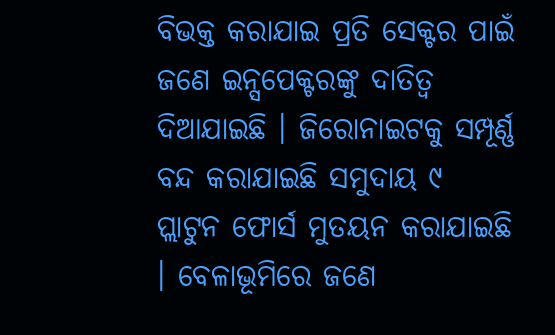ବିଭକ୍ତ କରାଯାଇ ପ୍ରତି ସେକ୍ଟର ପାଇଁ ଜଣେ ଇନ୍ସପେକ୍ଟରଙ୍କୁ ଦାତିତ୍ୱ ଦିଆଯାଇଛି । ଜିରୋନାଇଟକୁ ସମ୍ପୂର୍ଣ୍ଣ ବନ୍ଦ କରାଯାଇଛି ସମୁଦାୟ ୯ ପ୍ଲାଟୁନ ଫୋର୍ସ ମୁତୟନ କରାଯାଇଛି । ବେଳାଭୂମିରେ ଜଣେ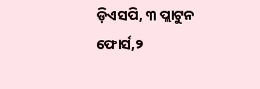ଡ଼ିଏସପି, ୩ ପ୍ଲାଟୁନ ଫୋର୍ସ,୨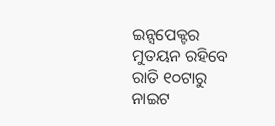ଇନ୍ସପେକ୍ଟର ମୁତୟନ ରହିବେ ରାତି ୧୦ଟାରୁ ନାଇଟ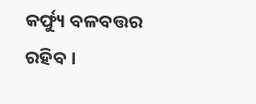କର୍ଫ୍ୟୁ ବଳବତ୍ତର ରହିବ ।